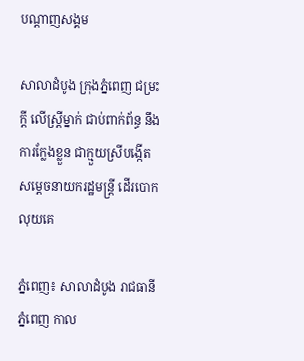បណ្តាញសង្គម

សាលាដំបូង ក្រុងភ្នំពេញ ជម្រះក្តី លើស្ត្រីម្នាក់ ជាប់ពាក់ព័ន្ធ នឹងការក្លែងខ្លួន ជាក្មួយស្រីបង្កើត សម្តេចនាយករដ្ឋមន្ត្រី ដើរបោកលុយគេ

ភ្នំពេញ៖ សាលាដំបូង រាជធានីភ្នំពេញ កាល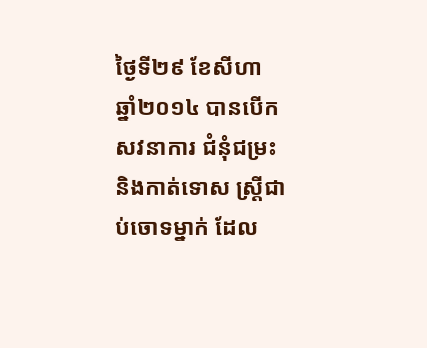ថ្ងៃទី២៩ ខែសីហា ឆ្នាំ២០១៤ បានបើកសវនាការ ជំនុំជម្រះ និងកាត់ទោស ស្ត្រីជាប់ចោទម្នាក់ ដែល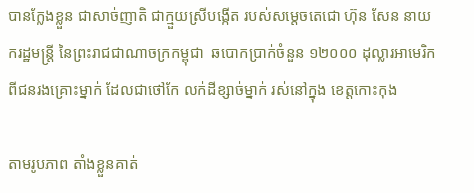បានក្លែងខ្លួន ជាសាច់ញាតិ ជាក្មួយស្រីបង្កើត របស់សម្តេចតេជោ ហ៊ុន សែន នាយករដ្ឋមន្ត្រី នៃព្រះរាជជាណាចក្រកម្ពុជា  ឆបោកប្រាក់ចំនួន ១២០០០ ដុល្លារអាមេរិក ពីជនរងគ្រោះម្នាក់ ដែលជាថៅកែ លក់ដីខ្សាច់ម្នាក់ រស់នៅក្នុង ខេត្តកោះកុង

តាមរូបភាព តាំងខ្លួនគាត់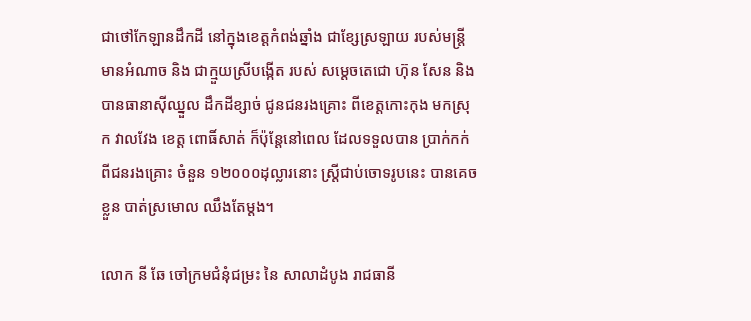ជាថៅកែឡានដឹកដី នៅក្នុងខេត្តកំពង់ឆ្នាំង ជាខ្សែស្រឡាយ របស់មន្ត្រីមានអំណាច និង ជាក្មួយស្រីបង្កើត របស់ សម្តេចតេជោ ហ៊ុន សែន និង បានធានាស៊ីឈ្នួល ដឹកដីខ្សាច់ ជូនជនរងគ្រោះ ពីខេត្តកោះកុង មកស្រុក វាលវែង ខេត្ត ពោធិ៍សាត់ ក៏ប៉ុន្តែនៅពេល ដែលទទួលបាន ប្រាក់កក់ ពីជនរងគ្រោះ ចំនួន ១២០០០ដុល្លារនោះ ស្ត្រីជាប់ចោទរូបនេះ បានគេចខ្លួន បាត់ស្រមោល ឈឹងតែម្តង។

លោក នី ឆែ ចៅក្រមជំនុំជម្រះ នៃ សាលាដំបូង រាជធានី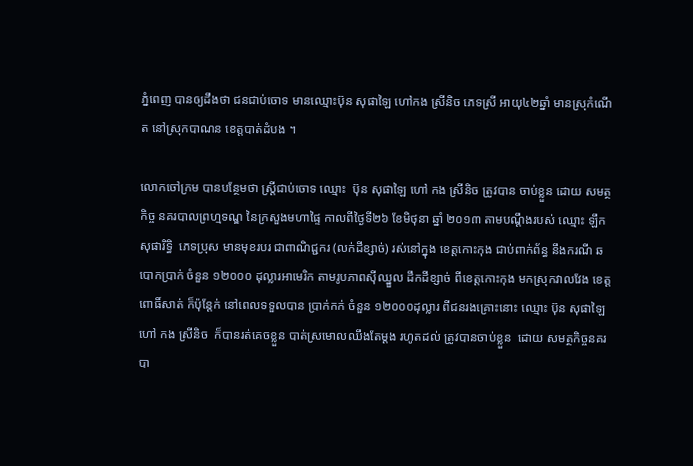ភ្នំពេញ បានឲ្យដឹងថា ជនជាប់ចោទ មានឈ្មោះប៊ុន សុផាឡៃ ហៅកង ស្រីនិច ភេទស្រី អាយុ៤២ឆ្នាំ មានស្រុកំណើត នៅស្រុកបាណន ខេត្តបាត់ដំបង ។

លោកចៅក្រម បានបន្ថែមថា ស្ត្រីជាប់ចោទ ឈ្មោះ  ប៊ុន សុផាឡៃ ហៅ កង ស្រីនិច ត្រូវបាន ចាប់ខ្លួន ដោយ សមត្ថកិច្ច នគរបាលព្រហ្មទណ្ឌ នៃក្រសួងមហាផ្ទៃ កាលពីថ្ងៃទី២៦ ខែមិថុនា ឆ្នាំ ២០១៣ តាមបណ្តឹងរបស់ ឈ្មោះ ឡឹក សុផារិទ្ធិ  ភេទប្រុស មានមុខរបរ ជាពាណិជ្ជករ (លក់ដីខ្សាច់) រស់នៅក្នុង ខេត្តកោះកុង ជាប់ពាក់ព័ន្ធ នឹងករណី ឆបោកប្រាក់ ចំនួន ១២០០០ ដុល្លារអាមេរិក តាមរូបភាពស៊ីឈ្នួល ដឹកដីខ្សាច់ ពីខេត្តកោះកុង មកស្រុកវាលវែង ខេត្តពោធិ៍សាត់ ក៏ប៉ុន្តែក់ នៅពេលទទួលបាន ប្រាក់កក់ ចំនួន ១២០០០ដុល្លារ ពីជនរងគ្រោះនោះ ឈ្មោះ ប៊ុន សុផាឡៃ ហៅ កង ស្រីនិច  ក៏បានរត់គេចខ្លួន បាត់ស្រមោលឈឹងតែម្តង រហូតដល់ ត្រូវបានចាប់ខ្លួន  ដោយ សមត្ថកិច្ចនគរបា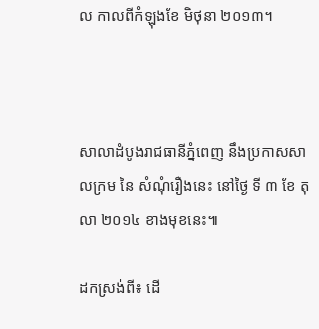ល កាលពីកំឡុងខែ មិថុនា ២០១៣។



សាលាដំបូងរាជធានីភ្នំពេញ នឹងប្រកាសសាលក្រម នៃ សំណុំរឿងនេះ នៅថ្ងៃ ទី ៣ ខែ តុលា ២០១៤ ខាងមុខនេះ៕

ដកស្រង់ពី៖ ដើ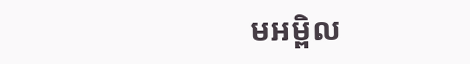មអម្ពិល